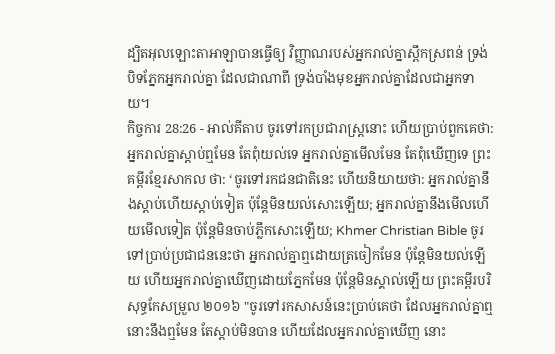ដ្បិតអុលឡោះតាអាឡាបានធ្វើឲ្យ វិញ្ញាណរបស់អ្នករាល់គ្នាស្ពឹកស្រពន់ ទ្រង់បិទភ្នែកអ្នករាល់គ្នា ដែលជាណាពី ទ្រង់បាំងមុខអ្នករាល់គ្នាដែលជាអ្នកទាយ។
កិច្ចការ 28:26 - អាល់គីតាប ចូរទៅរកប្រជារាស្ដ្រនោះ ហើយប្រាប់ពួកគេថា: អ្នករាល់គ្នាស្ដាប់ឮមែន តែពុំយល់ទេ អ្នករាល់គ្នាមើលមែន តែពុំឃើញទេ ព្រះគម្ពីរខ្មែរសាកល ថា: ‘ចូរទៅរកជនជាតិនេះ ហើយនិយាយថា: អ្នករាល់គ្នានឹងស្ដាប់ហើយស្ដាប់ទៀត ប៉ុន្តែមិនយល់សោះឡើយ; អ្នករាល់គ្នានឹងមើលហើយមើលទៀត ប៉ុន្តែមិនចាប់ភ្លឹកសោះឡើយ; Khmer Christian Bible ចូរទៅប្រាប់ប្រជាជននេះថា អ្នករាល់គ្នាឮដោយត្រចៀកមែន ប៉ុន្ដែមិនយល់ឡើយ ហើយអ្នករាល់គ្នាឃើញដោយភ្នែកមែន ប៉ុន្ដែមិនស្គាល់ឡើយ ព្រះគម្ពីរបរិសុទ្ធកែសម្រួល ២០១៦ "ចូរទៅរកសាសន៍នេះប្រាប់គេថា ដែលអ្នករាល់គ្នាឮ នោះនឹងឮមែន តែស្តាប់មិនបាន ហើយដែលអ្នករាល់គ្នាឃើញ នោះ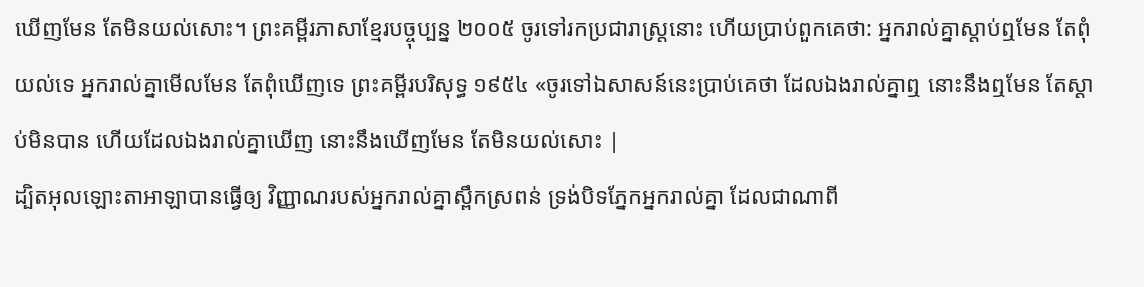ឃើញមែន តែមិនយល់សោះ។ ព្រះគម្ពីរភាសាខ្មែរបច្ចុប្បន្ន ២០០៥ ចូរទៅរកប្រជារាស្ត្រនោះ ហើយប្រាប់ពួកគេថា: អ្នករាល់គ្នាស្ដាប់ឮមែន តែពុំយល់ទេ អ្នករាល់គ្នាមើលមែន តែពុំឃើញទេ ព្រះគម្ពីរបរិសុទ្ធ ១៩៥៤ «ចូរទៅឯសាសន៍នេះប្រាប់គេថា ដែលឯងរាល់គ្នាឮ នោះនឹងឮមែន តែស្តាប់មិនបាន ហើយដែលឯងរាល់គ្នាឃើញ នោះនឹងឃើញមែន តែមិនយល់សោះ |
ដ្បិតអុលឡោះតាអាឡាបានធ្វើឲ្យ វិញ្ញាណរបស់អ្នករាល់គ្នាស្ពឹកស្រពន់ ទ្រង់បិទភ្នែកអ្នករាល់គ្នា ដែលជាណាពី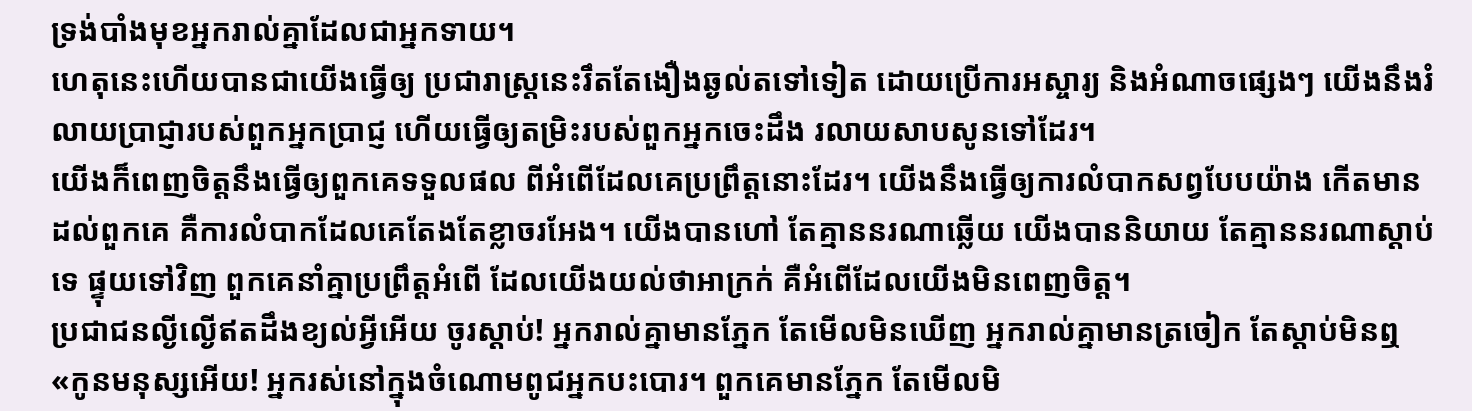ទ្រង់បាំងមុខអ្នករាល់គ្នាដែលជាអ្នកទាយ។
ហេតុនេះហើយបានជាយើងធ្វើឲ្យ ប្រជារាស្ត្រនេះរឹតតែងឿងឆ្ងល់តទៅទៀត ដោយប្រើការអស្ចារ្យ និងអំណាចផ្សេងៗ យើងនឹងរំលាយប្រាជ្ញារបស់ពួកអ្នកប្រាជ្ញ ហើយធ្វើឲ្យតម្រិះរបស់ពួកអ្នកចេះដឹង រលាយសាបសូនទៅដែរ។
យើងក៏ពេញចិត្តនឹងធ្វើឲ្យពួកគេទទួលផល ពីអំពើដែលគេប្រព្រឹត្តនោះដែរ។ យើងនឹងធ្វើឲ្យការលំបាកសព្វបែបយ៉ាង កើតមានដល់ពួកគេ គឺការលំបាកដែលគេតែងតែខ្លាចរអែង។ យើងបានហៅ តែគ្មាននរណាឆ្លើយ យើងបាននិយាយ តែគ្មាននរណាស្ដាប់ទេ ផ្ទុយទៅវិញ ពួកគេនាំគ្នាប្រព្រឹត្តអំពើ ដែលយើងយល់ថាអាក្រក់ គឺអំពើដែលយើងមិនពេញចិត្ត។
ប្រជាជនល្ងីល្ងើឥតដឹងខ្យល់អ្វីអើយ ចូរស្ដាប់! អ្នករាល់គ្នាមានភ្នែក តែមើលមិនឃើញ អ្នករាល់គ្នាមានត្រចៀក តែស្ដាប់មិនឮ
«កូនមនុស្សអើយ! អ្នករស់នៅក្នុងចំណោមពូជអ្នកបះបោរ។ ពួកគេមានភ្នែក តែមើលមិ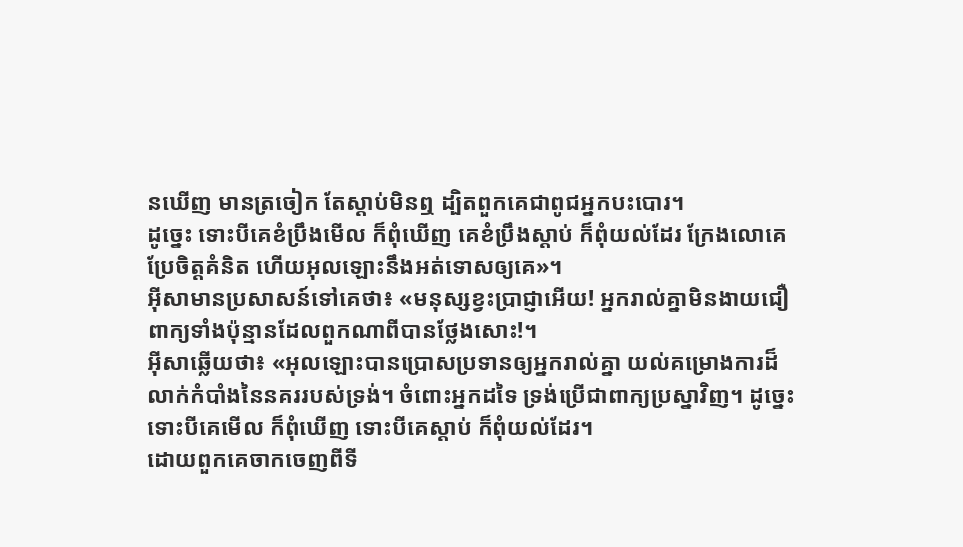នឃើញ មានត្រចៀក តែស្ដាប់មិនឮ ដ្បិតពួកគេជាពូជអ្នកបះបោរ។
ដូច្នេះ ទោះបីគេខំប្រឹងមើល ក៏ពុំឃើញ គេខំប្រឹងស្ដាប់ ក៏ពុំយល់ដែរ ក្រែងលោគេប្រែចិត្ដគំនិត ហើយអុលឡោះនឹងអត់ទោសឲ្យគេ»។
អ៊ីសាមានប្រសាសន៍ទៅគេថា៖ «មនុស្សខ្វះប្រាជ្ញាអើយ! អ្នករាល់គ្នាមិនងាយជឿពាក្យទាំងប៉ុន្មានដែលពួកណាពីបានថ្លែងសោះ!។
អ៊ីសាឆ្លើយថា៖ «អុលឡោះបានប្រោសប្រទានឲ្យអ្នករាល់គ្នា យល់គម្រោងការដ៏លាក់កំបាំងនៃនគររបស់ទ្រង់។ ចំពោះអ្នកដទៃ ទ្រង់ប្រើជាពាក្យប្រស្នាវិញ។ ដូច្នេះ ទោះបីគេមើល ក៏ពុំឃើញ ទោះបីគេស្ដាប់ ក៏ពុំយល់ដែរ។
ដោយពួកគេចាកចេញពីទី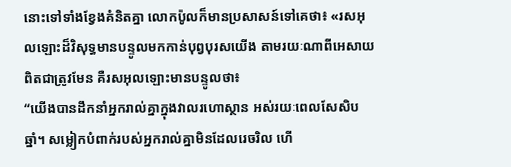នោះទៅទាំងខ្វែងគំនិតគ្នា លោកប៉ូលក៏មានប្រសាសន៍ទៅគេថា៖ «រសអុលឡោះដ៏វិសុទ្ធមានបន្ទូលមកកាន់បុព្វបុរសយើង តាមរយៈណាពីអេសាយពិតជាត្រូវមែន គឺរសអុលឡោះមានបន្ទូលថា៖
“យើងបានដឹកនាំអ្នករាល់គ្នាក្នុងវាលរហោស្ថាន អស់រយៈពេលសែសិបឆ្នាំ។ សម្លៀកបំពាក់របស់អ្នករាល់គ្នាមិនដែលរេចរិល ហើ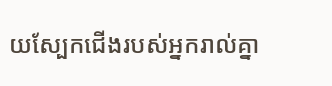យស្បែកជើងរបស់អ្នករាល់គ្នា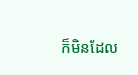ក៏មិនដែល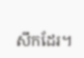សឹកដែរ។